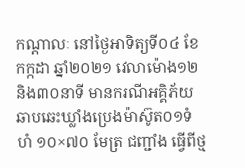កណ្តាលៈ នៅថ្ងៃអាទិត្យទី០៤ ខែកក្កដា ឆ្នាំ២០២១ វេលាម៉ោង១២ និង៣០នាទី មានករណីអគ្គិភ័យឆាបឆេះឃ្លាំងប្រេងម៉ាស៊ូត០១ទំហំ ១០×៧០ មែត្រ ជញ្ជាំង ធ្វើពីថ្ម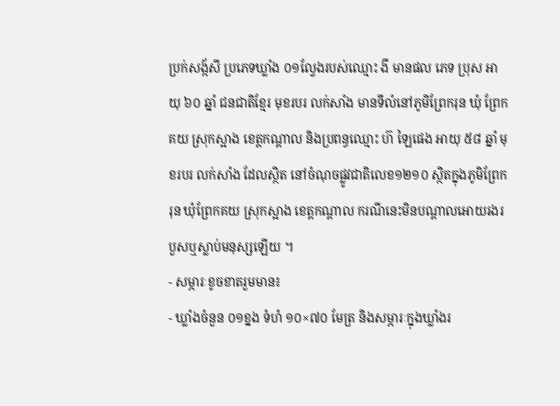ប្រក់សង្ក័សី ប្រភេទឃ្លាំង ០១ល្វែងរបស់ឈ្មោះ ងី មានផល ភេទ ប្រុស អាយុ ៦០ ឆ្នាំ ជនជាតិខ្មែរ មុខរបរ លក់សាំង មានទីលំនៅភូមិព្រែករុន ឃុំ ព្រែកគយ ស្រុកស្អាង ខេត្តកណ្តាល និងប្រពន្ធឈ្មោះ ហ៊ ឡៃផេង អាយុ ៥៨ ឆ្នាំ មុខរបរ លក់សាំង ដែលស្ថិត នៅចំណុចផ្លូវជាតិលេខ១២១០ ស្ថិតក្នុងភូមិព្រែករុន ឃុំព្រែកគយ ស្រុកស្អាង ខេត្តកណ្ដាល ករណីនេះមិនបណ្តាលអោយរងរបួសឬស្លាប់មនុស្សឡើយ ។
- សម្ភារៈខូចខាតរួមមាន៖
- ឃ្លាំងចំនួន ០១ខ្នង ទំហំ ១០×៧០ មែត្រ និងសម្ភារៈក្នុងឃ្លាំងរ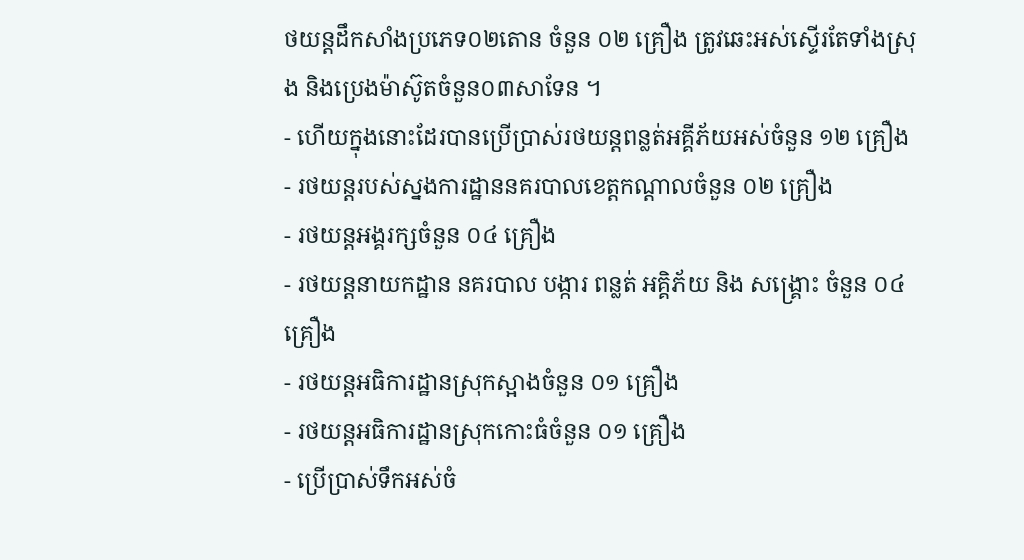ថយន្តដឹកសាំងប្រភេទ០២តោន ចំនួន ០២ គ្រឿង ត្រូវឆេះអស់ស្ទើរតែទាំងស្រុង និងប្រេងម៉ាស៊ូតចំនួន០៣សាទែន ។
- ហើយក្នុងនោះដែរបានប្រើប្រាស់រថយន្តពន្លត់អគ្គីភ័យអស់ចំនួន ១២ គ្រឿង
- រថយន្តរបស់ស្នងការដ្ឋាននគរបាលខេត្តកណ្តាលចំនួន ០២ គ្រឿង
- រថយន្តអង្គរក្សចំនួន ០៤ គ្រឿង
- រថយន្តនាយកដ្ឋាន នគរបាល បង្ការ ពន្លត់ អគ្គិភ័យ និង សង្គ្រោះ ចំនួន ០៤ គ្រឿង
- រថយន្តអធិការដ្ឋានស្រុកស្អាងចំនួន ០១ គ្រឿង
- រថយន្តអធិការដ្ឋានស្រុកកោះធំចំនួន ០១ គ្រឿង
- ប្រើប្រាស់ទឹកអស់ចំ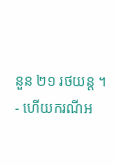នួន ២១ រថយន្ដ ។
- ហើយករណីអ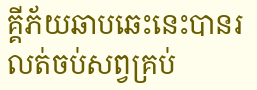គ្គីភ័យឆាបឆេះនេះបានរលត់ចប់សព្វគ្រប់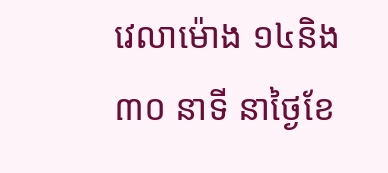វេលាម៉ោង ១៤និង៣០ នាទី នាថ្ងៃខែ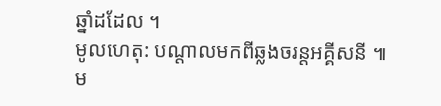ឆ្នាំដដែល ។
មូលហេតុ: បណ្តាលមកពីឆ្លងចរន្តអគ្គីសនី ៕
ម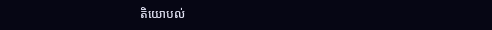តិយោបល់